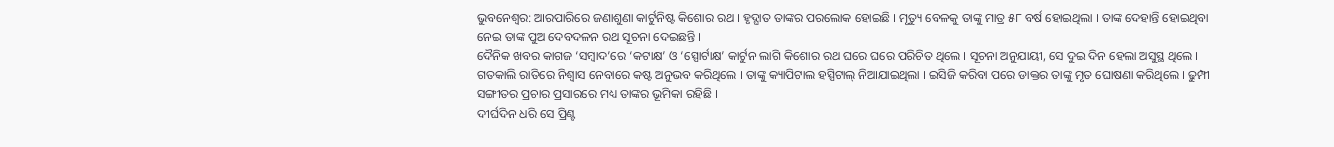ଭୁବନେଶ୍ବର: ଆରପାରିରେ ଜଣାଶୁଣା କାର୍ଟୁନିଷ୍ଟ କିଶୋର ରଥ । ହୃଦ୍ଘାତ ତାଙ୍କର ପରଲୋକ ହୋଇଛି । ମୃତ୍ୟୁ ବେଳକୁ ତାଙ୍କୁ ମାତ୍ର ୫୮ ବର୍ଷ ହୋଇଥିଲା । ତାଙ୍କ ଦେହାନ୍ତି ହୋଇଥିବା ନେଇ ତାଙ୍କ ପୁଅ ଦେବଦଳନ ରଥ ସୂଚନା ଦେଇଛନ୍ତି ।
ଦୈନିକ ଖବର କାଗଜ ‘ସମ୍ବାଦ’ରେ ‘କଟାକ୍ଷ’ ଓ ‘ସ୍ପୋର୍ଟାକ୍ଷ’ କାର୍ଟୁନ ଲାଗି କିଶୋର ରଥ ଘରେ ଘରେ ପରିଚିତ ଥିଲେ । ସୂଚନା ଅନୁଯାୟୀ, ସେ ଦୁଇ ଦିନ ହେଲା ଅସୁସ୍ଥ ଥିଲେ । ଗତକାଲି ରାତିରେ ନିଶ୍ବାସ ନେବାରେ କଷ୍ଟ ଅନୁଭବ କରିଥିଲେ । ତାଙ୍କୁ କ୍ୟାପିଟାଲ ହସ୍ପିଟାଲ୍ ନିଆଯାଇଥିଲା । ଇସିଜି କରିବା ପରେ ଡାକ୍ତର ତାଙ୍କୁ ମୃତ ଘୋଷଣା କରିଥିଲେ । ଢୁମ୍ପୀ ସଙ୍ଗୀତର ପ୍ରଚାର ପ୍ରସାରରେ ମଧ୍ୟ ତାଙ୍କର ଭୂମିକା ରହିଛି ।
ଦୀର୍ଘଦିନ ଧରି ସେ ପ୍ରିଣ୍ଟ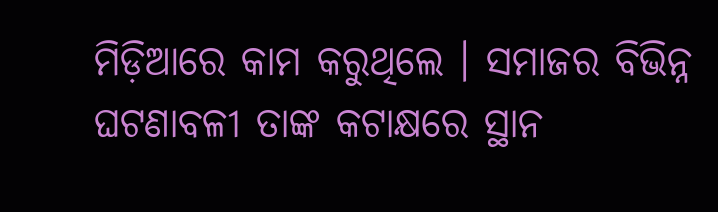ମିଡ଼ିଆରେ କାମ କରୁଥିଲେ । ସମାଜର ବିଭିନ୍ନ ଘଟଣାବଳୀ ତାଙ୍କ କଟାକ୍ଷରେ ସ୍ଥାନ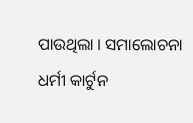ପାଉଥିଲା । ସମାଲୋଚନା ଧର୍ମୀ କାର୍ଟୁନ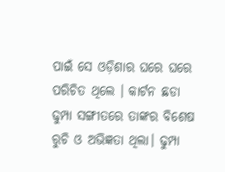ପାଇଁ ସେ ଓଡ଼ିଶାର ଘରେ ଘରେ ପରିଚିତ ଥିଲେ । କାର୍ଟନ ଛଡା ଢୁମ୍ପା ସଙ୍ଗୀତରେ ତାଙ୍କର ବିଶେଷ ରୁଚି ଓ ଅଭିଜ୍ଞତା ଥିଲା। ଢୁମ୍ପା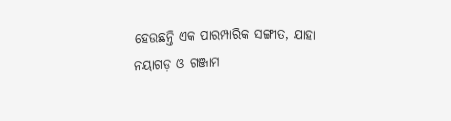ହେଉଛନ୍ତି ଏକ ପାରମ୍ପାରିକ ସଙ୍ଗୀତ, ଯାହା ନୟାଗଡ଼ ଓ ଗଞ୍ଜାମ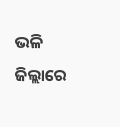ଭଳି ଜିଲ୍ଲାରେ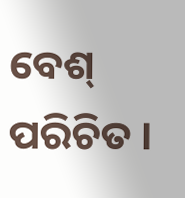ବେଶ୍ ପରିଚିତ ।